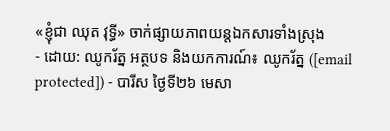«ខ្ញុំជា ឈុត វុទ្ធី» ចាក់ផ្សាយភាពយន្ដឯកសារទាំងស្រុង
- ដោយ: ឈូករ័ត្ន អត្ថបទ និងយកការណ៍៖ ឈូករ័ត្ន ([email protected]) - បារីស ថ្ងៃទី២៦ មេសា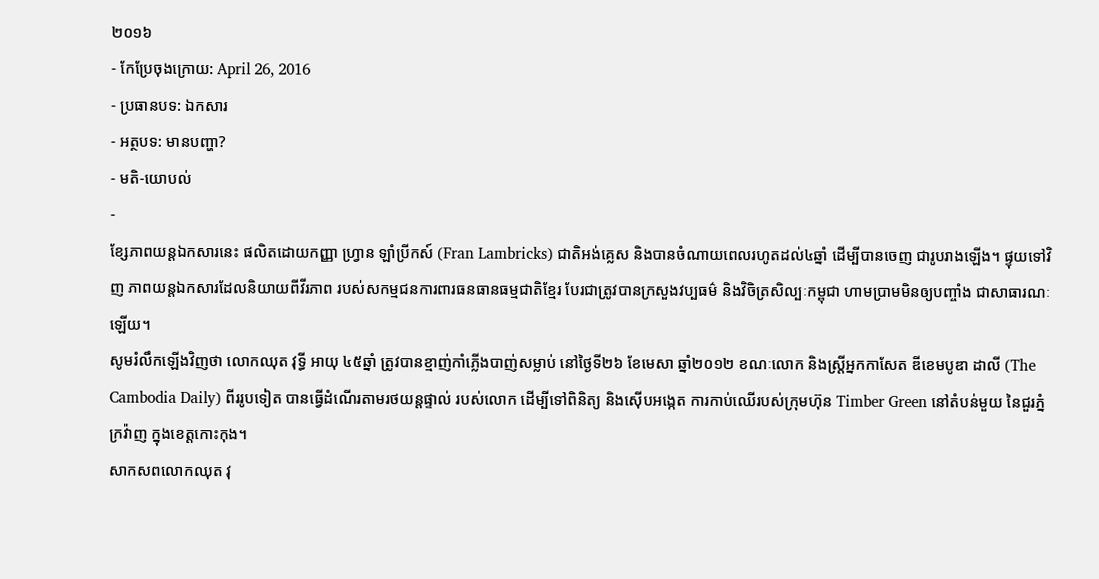២០១៦
- កែប្រែចុងក្រោយ: April 26, 2016
- ប្រធានបទ: ឯកសារ
- អត្ថបទ: មានបញ្ហា?
- មតិ-យោបល់
-
ខ្សែភាពយន្ដឯកសារនេះ ផលិតដោយកញ្ញា ហ្វ្រាន ឡាំប្រីកស៍ (Fran Lambricks) ជាតិអង់គ្លេស និងបានចំណាយពេលរហូតដល់៤ឆ្នាំ ដើម្បីបានចេញ ជារូបរាងឡើង។ ផ្ទុយទៅវិញ ភាពយន្ដឯកសារដែលនិយាយពីវីរភាព របស់សកម្មជនការពារធនធានធម្មជាតិខ្មែរ បែរជាត្រូវបានក្រសួងវប្បធម៌ និងវិចិត្រសិល្បៈកម្ពុជា ហាមប្រាមមិនឲ្យបញ្ចាំង ជាសាធារណៈឡើយ។
សូមរំលឹកឡើងវិញថា លោកឈុត វុទ្ធី អាយុ ៤៥ឆ្នាំ ត្រូវបានខ្មាញ់កាំភ្លើងបាញ់សម្លាប់ នៅថ្ងៃទី២៦ ខែមេសា ឆ្នាំ២០១២ ខណៈលោក និងស្រ្តីអ្នកកាសែត ឌីខេមបូឌា ដាលី (The Cambodia Daily) ពីររូបទៀត បានធ្វើដំណើរតាមរថយន្តផ្ទាល់ របស់លោក ដើម្បីទៅពិនិត្យ និងស៊ើបអង្កេត ការកាប់ឈើរបស់ក្រុមហ៊ុន Timber Green នៅតំបន់មួយ នៃជួរភ្នំក្រវ៉ាញ ក្នុងខេត្តកោះកុង។
សាកសពលោកឈុត វុ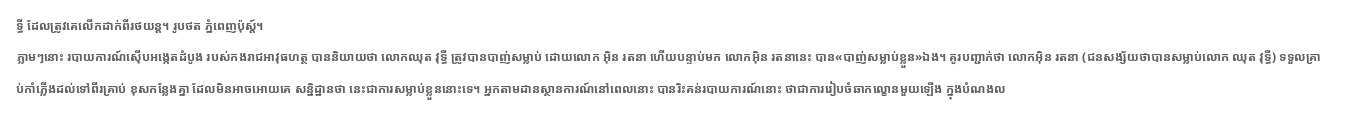ទ្ធី ដែលត្រូវគេលើកដាក់ពីរថយន្ដ។ រូបថត ភ្នំពេញប៉ុស្ដ៍។
ភ្លាមៗនោះ របាយការណ៍ស៊ើបអង្កេតដំបូង របស់កងរាជអាវុធហត្ថ បាននិយាយថា លោកឈុត វុទ្ធី ត្រូវបានបាញ់សម្លាប់ ដោយលោក អ៊ិន រតនា ហើយបន្ទាប់មក លោកអ៊ិន រតនានេះ បាន«បាញ់សម្លាប់ខ្លួន»ឯង។ គូរបញ្ជាក់ថា លោកអ៊ិន រតនា (ជនសង្ស័យថាបានសម្លាប់លោក ឈុត វុទ្ធី) ទទួលគ្រាប់កាំភ្លើងដល់ទៅពីរគ្រាប់ ខុសកន្លែងគ្នា ដែលមិនអាចអោយគេ សន្និដ្ឋានថា នេះជាការសម្លាប់ខ្លួននោះទេ។ អ្នកតាមដានស្ថានការណ៍នៅពេលនោះ បានរិះគន់របាយការណ៍នោះ ថាជាការរៀបចំឆាកល្ខោនមួយឡើង ក្នុងបំណងល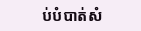ប់បំបាត់សំ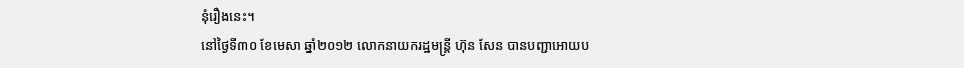នុំរឿងនេះ។
នៅថ្ងៃទី៣០ ខែមេសា ឆ្នាំ២០១២ លោកនាយករដ្ឋមន្ត្រី ហ៊ុន សែន បានបញ្ជាអោយប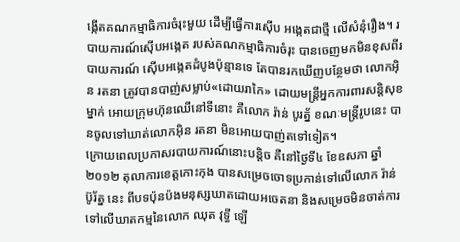ង្កើតគណកម្មាធិការចំរុះមួយ ដើម្បីធ្វើការស៊ើប អង្កេតជាថ្មី លើសំនុំរឿង។ របាយការណ៍ស៊ើបអង្កេត របស់គណកម្មាធិការចំរុះ បានចេញមកមិនខុសពីរបាយការណ៍ ស៊ើបអង្កេតដំបូងប៉ុន្មានទេ តែបានរកឃើញបន្ថែមថា លោកអ៊ិន រតនា ត្រូវបានបាញ់សម្លាប់«ដោយរាកៃ» ដោយមន្ត្រីអ្នកការពារសន្ដិសុខម្នាក់ អោយក្រុមហ៊ុនឈើនៅទីនោះ គឺលោក រ៉ាន់ បូរត្ន័ ខណៈមន្ត្រីរូបនេះ បានចូលទៅឃាត់លោកអ៊ិន រតនា មិនអោយបាញ់តទៅទៀត។
ក្រោយពេលប្រកាសរបាយការណ៍នោះបន្ដិច គឺនៅថ្ងៃទី៤ ខែឧសភា ឆ្នាំ២០១២ តុលាការខេត្តកោះកុង បានសម្រេចចោទប្រកាន់ទៅលើលោក រ៉ាន់ ប៊ូរ័ត្ន នេះ ពីបទប៉ុនប៉ងមនុស្សឃាតដោយអចេតនា និងសម្រេចមិនចាត់ការ ទៅលើឃាតកម្មនៃលោក ឈុត វុទ្ធី ឡើ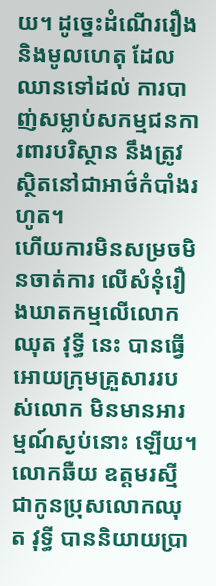យ។ ដូច្នេះដំណើររឿង និងមូលហេតុ ដែលឈានទៅដល់ ការបាញ់សម្លាប់សកម្មជនការពារបរិស្ថាន នឹងត្រូវស្ថិតនៅជាអាថ៌កំបាំងរហូត។
ហើយការមិនសម្រចមិនចាត់ការ លើសំនុំរឿងឃាតកម្មលើលោក ឈុត វុទ្ធី នេះ បានធ្វើអោយក្រុមគ្រួសាររបស់លោក មិនមានអារម្មណ៍ស្ងប់នោះ ឡើយ។ លោកឆឺយ ឧត្តមរស្មី ជាកូនប្រុសលោកឈុត វុទ្ធី បាននិយាយប្រា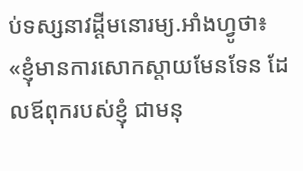ប់ទស្សនាវដ្ដីមនោរម្យ.អាំងហ្វូថា៖ «ខ្ញុំមានការសោកស្តាយមែនទែន ដែលឪពុករបស់ខ្ញុំ ជាមនុ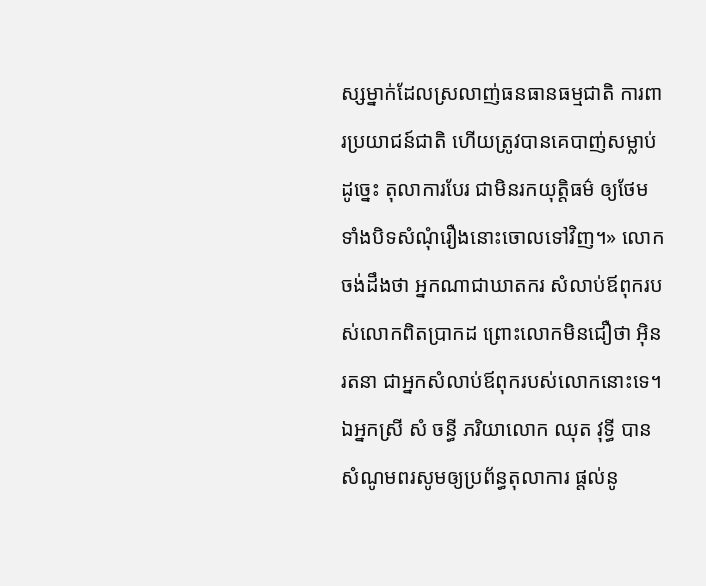ស្សម្នាក់ដែលស្រលាញ់ធនធានធម្មជាតិ ការពារប្រយាជន៍ជាតិ ហើយត្រូវបានគេបាញ់សម្លាប់ដូច្នេះ តុលាការបែរ ជាមិនរកយុត្តិធម៌ ឲ្យថែមទាំងបិទសំណុំរឿងនោះចោលទៅវិញ។» លោកចង់ដឹងថា អ្នកណាជាឃាតករ សំលាប់ឪពុករបស់លោកពិតប្រាកដ ព្រោះលោកមិនជឿថា អ៊ិន រតនា ជាអ្នកសំលាប់ឪពុករបស់លោកនោះទេ។
ឯអ្នកស្រី សំ ចន្ធី ភរិយាលោក ឈុត វុទ្ធី បានសំណូមពរសូមឲ្យប្រព័ន្ធតុលាការ ផ្តល់នូ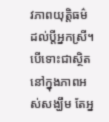វភាពយុត្តិធម៌ដល់ប្តីអ្នកស្រី។ បើទោះជាស្ថិតនៅក្នុងភាពអស់សង្ឃឹម តែអ្ន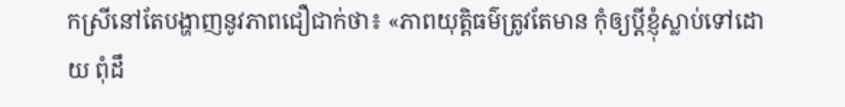កស្រីនៅតែបង្ហាញនូវភាពជឿជាក់ថា៖ «ភាពយុត្តិធម៌ត្រូវតែមាន កុំឲ្យប្តីខ្ញុំស្លាប់ទៅដោយ ពុំដឹ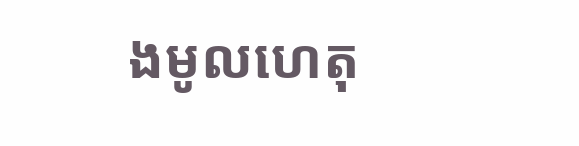ងមូលហេតុ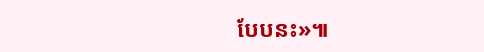បែបនះ»៕